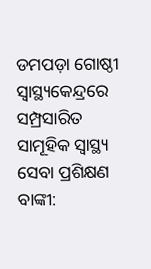ଡମପଡ଼ା ଗୋଷ୍ଠୀ ସ୍ୱାସ୍ଥ୍ୟକେନ୍ଦ୍ରରେ ସମ୍ପ୍ରସାରିତ ସାମୂହିକ ସ୍ୱାସ୍ଥ୍ୟ ସେବା ପ୍ରଶିକ୍ଷଣ
ବାଙ୍କୀ: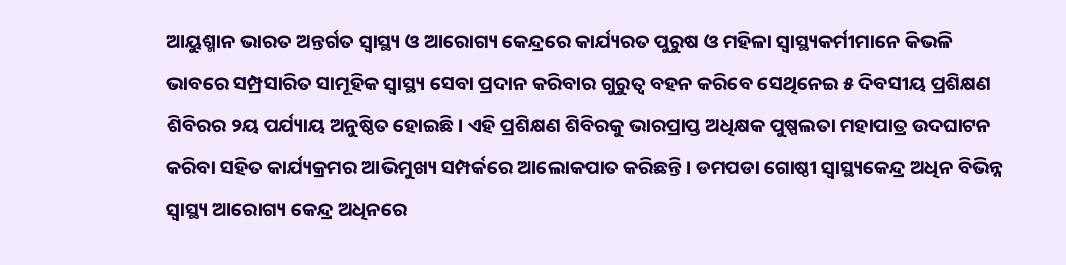ଆୟୁଶ୍ମାନ ଭାରତ ଅନ୍ତର୍ଗତ ସ୍ୱାସ୍ଥ୍ୟ ଓ ଆରୋଗ୍ୟ କେନ୍ଦ୍ରରେ କାର୍ଯ୍ୟରତ ପୁରୁଷ ଓ ମହିଳା ସ୍ୱାସ୍ଥ୍ୟକର୍ମୀମାନେ କିଭଳି ଭାବରେ ସମ୍ପ୍ରସାରିତ ସାମୂହିକ ସ୍ୱାସ୍ଥ୍ୟ ସେବା ପ୍ରଦାନ କରିବାର ଗୁରୁତ୍ୱ ବହନ କରିବେ ସେଥିନେଇ ୫ ଦିବସୀୟ ପ୍ରଶିକ୍ଷଣ ଶିବିରର ୨ୟ ପର୍ଯ୍ୟାୟ ଅନୁଷ୍ଠିତ ହୋଇଛି। ଏହି ପ୍ରଶିକ୍ଷଣ ଶିବିରକୁ ଭାରପ୍ରାପ୍ତ ଅଧିକ୍ଷକ ପୁଷ୍ପଲତା ମହାପାତ୍ର ଉଦଘାଟନ କରିବା ସହିତ କାର୍ଯ୍ୟକ୍ରମର ଆଭିମୁଖ୍ୟ ସମ୍ପର୍କରେ ଆଲୋକପାତ କରିଛନ୍ତି। ଡମପଡା ଗୋଷ୍ଠୀ ସ୍ୱାସ୍ଥ୍ୟକେନ୍ଦ୍ର ଅଧିନ ବିଭିନ୍ନ ସ୍ୱାସ୍ଥ୍ୟ ଆରୋଗ୍ୟ କେନ୍ଦ୍ର ଅଧିନରେ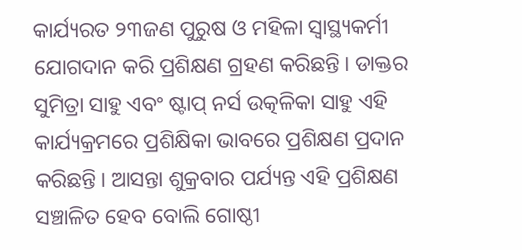କାର୍ଯ୍ୟରତ ୨୩ଜଣ ପୁରୁଷ ଓ ମହିଳା ସ୍ୱାସ୍ଥ୍ୟକର୍ମୀ ଯୋଗଦାନ କରି ପ୍ରଶିକ୍ଷଣ ଗ୍ରହଣ କରିଛନ୍ତି। ଡାକ୍ତର ସୁମିତ୍ରା ସାହୁ ଏବଂ ଷ୍ଟାପ୍ ନର୍ସ ଉତ୍କଳିକା ସାହୁ ଏହି କାର୍ଯ୍ୟକ୍ରମରେ ପ୍ରଶିକ୍ଷିକା ଭାବରେ ପ୍ରଶିକ୍ଷଣ ପ୍ରଦାନ କରିଛନ୍ତି। ଆସନ୍ତା ଶୁକ୍ରବାର ପର୍ଯ୍ୟନ୍ତ ଏହି ପ୍ରଶିକ୍ଷଣ ସଞ୍ଚାଳିତ ହେବ ବୋଲି ଗୋଷ୍ଠୀ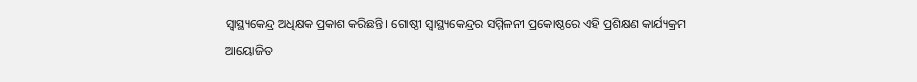ସ୍ୱାସ୍ଥ୍ୟକେନ୍ଦ୍ର ଅଧିକ୍ଷକ ପ୍ରକାଶ କରିଛନ୍ତି। ଗୋଷ୍ଠୀ ସ୍ୱାସ୍ଥ୍ୟକେନ୍ଦ୍ରର ସମ୍ମିଳନୀ ପ୍ରକୋଷ୍ଠରେ ଏହି ପ୍ରଶିକ୍ଷଣ କାର୍ଯ୍ୟକ୍ରମ ଆୟୋଜିତ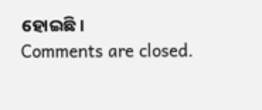ହୋଇଛି।
Comments are closed.